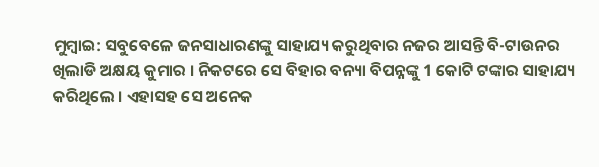ମୁମ୍ବାଇ: ସବୁବେଳେ ଜନସାଧାରଣଙ୍କୁ ସାହାଯ୍ୟ କରୁଥିବାର ନଜର ଆସନ୍ତି ବି-ଟାଉନର ଖିଲାଡି ଅକ୍ଷୟ କୁମାର । ନିକଟରେ ସେ ବିହାର ବନ୍ୟା ବିପନ୍ନଙ୍କୁ 1 କୋଟି ଟଙ୍କାର ସାହାଯ୍ୟ କରିଥିଲେ । ଏହାସହ ସେ ଅନେକ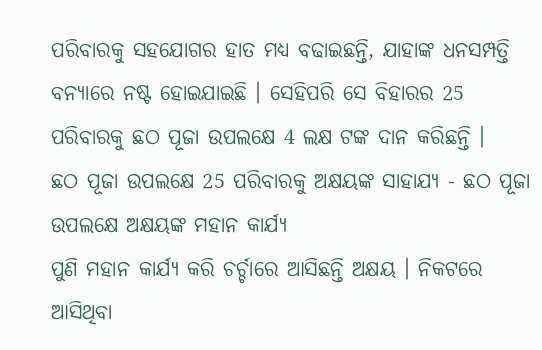ପରିବାରକୁ ସହଯୋଗର ହାତ ମଧ୍ୟ ବଢାଇଛନ୍ତି, ଯାହାଙ୍କ ଧନସମ୍ପତ୍ତି ବନ୍ୟାରେ ନଷ୍ଟ ହୋଇଯାଇଛି । ସେହିପରି ସେ ବିହାରର 25 ପରିବାରକୁ ଛଠ ପୂଜା ଉପଲକ୍ଷେ 4 ଲକ୍ଷ ଟଙ୍କ ଦାନ କରିଛନ୍ତି ।
ଛଠ ପୂଜା ଉପଲକ୍ଷେ 25 ପରିବାରକୁ ଅକ୍ଷୟଙ୍କ ସାହାଯ୍ୟ - ଛଠ ପୂଜା ଉପଲକ୍ଷେ ଅକ୍ଷୟଙ୍କ ମହାନ କାର୍ଯ୍ୟ
ପୁଣି ମହାନ କାର୍ଯ୍ୟ କରି ଚର୍ଚ୍ଚାରେ ଆସିଛନ୍ତି ଅକ୍ଷୟ । ନିକଟରେ ଆସିଥିବା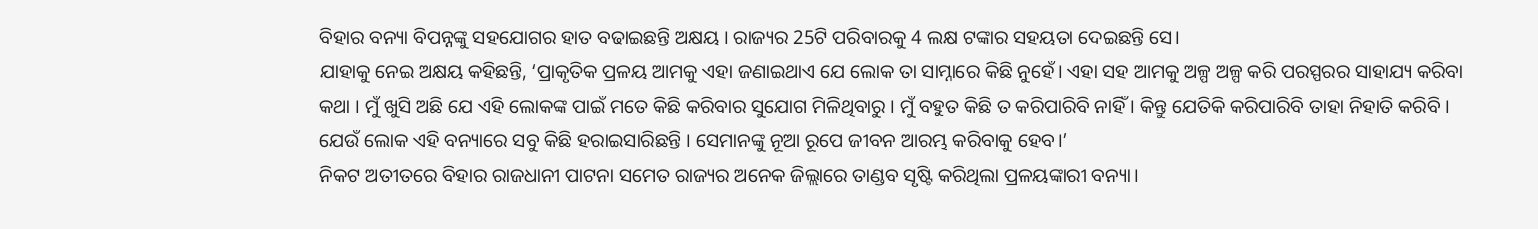ବିହାର ବନ୍ୟା ବିପନ୍ନଙ୍କୁ ସହଯୋଗର ହାତ ବଢାଇଛନ୍ତି ଅକ୍ଷୟ । ରାଜ୍ୟର 25ଟି ପରିବାରକୁ 4 ଲକ୍ଷ ଟଙ୍କାର ସହୟତା ଦେଇଛନ୍ତି ସେ।
ଯାହାକୁ ନେଇ ଅକ୍ଷୟ କହିଛନ୍ତି, ‘ପ୍ରାକୃତିକ ପ୍ରଳୟ ଆମକୁ ଏହା ଜଣାଇଥାଏ ଯେ ଲୋକ ତା ସାମ୍ନାରେ କିଛି ନୁହେଁ। ଏହା ସହ ଆମକୁ ଅଳ୍ପ ଅଳ୍ପ କରି ପରସ୍ପରର ସାହାଯ୍ୟ କରିବା କଥା । ମୁଁ ଖୁସି ଅଛି ଯେ ଏହି ଲୋକଙ୍କ ପାଇଁ ମତେ କିଛି କରିବାର ସୁଯୋଗ ମିଳିଥିବାରୁ । ମୁଁ ବହୁତ କିଛି ତ କରିପାରିବି ନାହିଁ । କିନ୍ତୁ ଯେତିକି କରିପାରିବି ତାହା ନିହାତି କରିବି । ଯେଉଁ ଲୋକ ଏହି ବନ୍ୟାରେ ସବୁ କିଛି ହରାଇସାରିଛନ୍ତି । ସେମାନଙ୍କୁ ନୂଆ ରୂପେ ଜୀବନ ଆରମ୍ଭ କରିବାକୁ ହେବ।’
ନିକଟ ଅତୀତରେ ବିହାର ରାଜଧାନୀ ପାଟନା ସମେତ ରାଜ୍ୟର ଅନେକ ଜିଲ୍ଲାରେ ତାଣ୍ଡବ ସୃଷ୍ଟି କରିଥିଲା ପ୍ରଳୟଙ୍କାରୀ ବନ୍ୟା।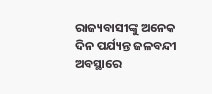ରାଜ୍ୟବାସୀଙ୍କୁ ଅନେକ ଦିନ ପର୍ଯ୍ୟନ୍ତ ଜଳବନ୍ଦୀ ଅବସ୍ଥାରେ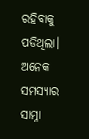ରହିବାକୁ ପଡିଥିଲା। ଅନେକ ସମସ୍ୟାର ସାମ୍ନା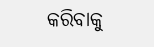କରିବାକୁ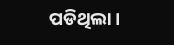ପଡିଥିଲା ।